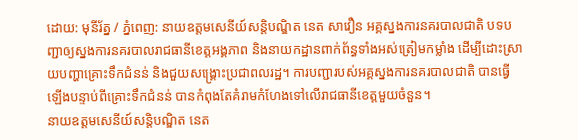ដោយ: មុនីរ័ត្ន / ភ្នំពេញ: នាយឧត្តមសេនីយ៍សន្តិបណ្ឌិត នេត សាវឿន អគ្គស្នងការនគរបាលជាតិ បទបញ្ជាឲ្យស្នងការនគរបាលរាជធានីខេត្តអង្គភាព និងនាយកដ្ឋានពាក់ព័ន្ធទាំងអស់ត្រៀមកម្លាំង ដើម្បីដោះស្រាយបញ្ហាគ្រោះទឹកជំនន់ និងជួយសង្គ្រោះប្រជាពលរដ្ឋ។ ការបញ្ជារបស់អគ្គស្នងការនគរបាលជាតិ បានធ្វើឡើងបន្ទាប់ពីគ្រោះទឹកជំនន់ បានកំពុងតែគំរាមកំហែងទៅលើរាជធានីខេត្តមួយចំនួន។
នាយឧត្តមសេនីយ៍សន្តិបណ្ឌិត នេត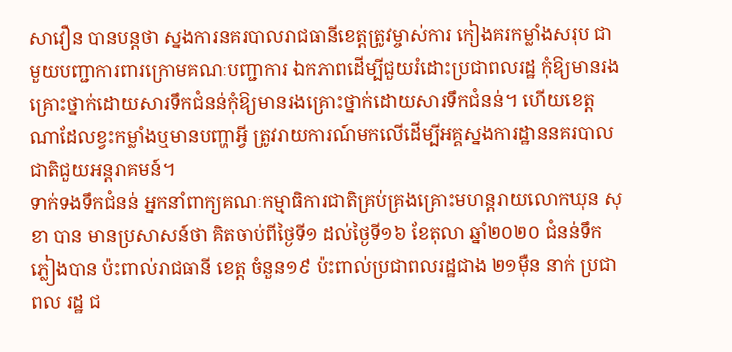សាវឿន បានបន្តថា ស្នងការនគរបាលរាជធានីខេត្តត្រូវម្ចាស់ការ កៀងគរកម្លាំងសរុប ជាមួយបញ្ជាការពារក្រោមគណៈបញ្ជាការ ឯកភាពដើម្បីជួយរំដោះប្រជាពលរដ្ឋ កុំឱ្យមានរងគ្រោះថ្នាក់ដោយសារទឹកជំនន់កុំឱ្យមានរងគ្រោះថ្នាក់ដោយសារទឹកជំនន់។ ហើយខេត្តណាដែលខ្វះកម្លាំងឬមានបញ្ហាអ្វី ត្រូវរាយការណ៍មកលើដើម្បីអគ្គស្នងការដ្ឋាននគរបាលជាតិជួយអន្តរាគមន៍។
ទាក់ទងទឹកជំនន់ អ្នកនាំពាក្យគណៈកម្មាធិការជាតិគ្រប់គ្រងគ្រោះមហន្តរាយលោកឃុន សុខា បាន មានប្រសាសន៍ថា គិតចាប់ពីថ្ងៃទី១ ដល់ថ្ងៃទី១៦ ខែតុលា ឆ្នាំ២០២០ ជំនន់ទឹកភ្លៀងបាន ប៉ះពាល់រាជធានី ខេត្ត ចំនួន១៩ ប៉ះពាល់ប្រជាពលរដ្ឋជាង ២១ម៉ឺន នាក់ ប្រជាពល រដ្ឋ ជ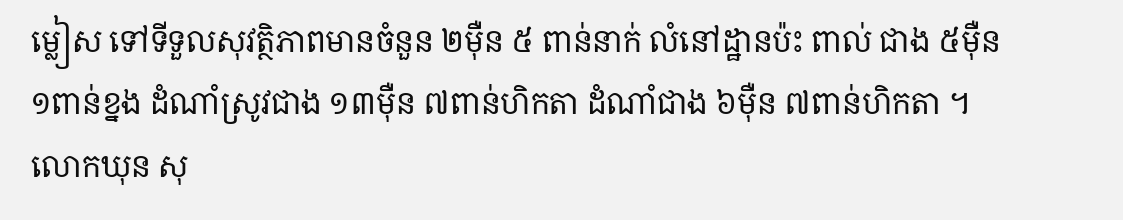ម្លៀស ទៅទីទួលសុវត្ថិភាពមានចំនួន ២ម៉ឺន ៥ ពាន់នាក់ លំនៅដ្ឋានប៉ះ ពាល់ ជាង ៥ម៉ឺន ១ពាន់ខ្នង ដំណាំស្រូវជាង ១៣ម៉ឺន ៧ពាន់ហិកតា ដំណាំជាង ៦ម៉ឺន ៧ពាន់ហិកតា ។
លោកឃុន សុ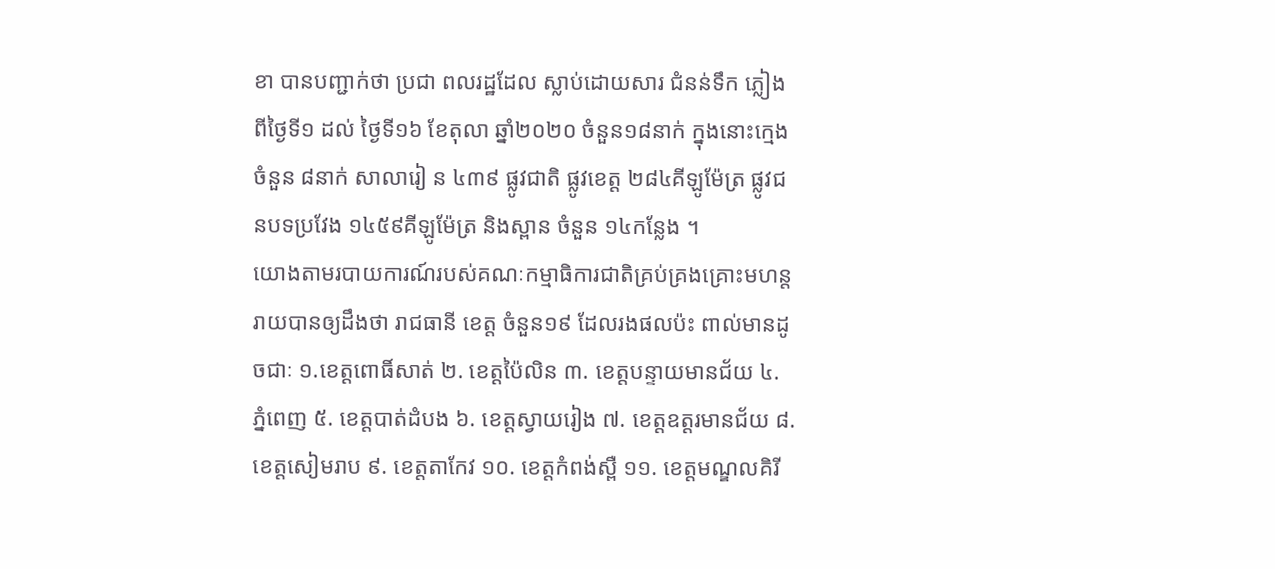ខា បានបញ្ជាក់ថា ប្រជា ពលរដ្ឋដែល ស្លាប់ដោយសារ ជំនន់ទឹក ភ្លៀង ពីថ្ងៃទី១ ដល់ ថ្ងៃទី១៦ ខែតុលា ឆ្នាំ២០២០ ចំនួន១៨នាក់ ក្នុងនោះក្មេងចំនួន ៨នាក់ សាលារៀ ន ៤៣៩ ផ្លូវជាតិ ផ្លូវខេត្ត ២៨៤គីឡូម៉ែត្រ ផ្លូវជនបទប្រវែង ១៤៥៩គីឡូម៉ែត្រ និងស្ពាន ចំនួន ១៤កន្លែង ។
យោងតាមរបាយការណ៍របស់គណៈកម្មាធិការជាតិគ្រប់គ្រងគ្រោះមហន្តរាយបានឲ្យដឹងថា រាជធានី ខេត្ត ចំនួន១៩ ដែលរងផលប៉ះ ពាល់មានដូចជាៈ ១.ខេត្តពោធិ៍សាត់ ២. ខេត្តប៉ៃលិន ៣. ខេត្តបន្ទាយមានជ័យ ៤. ភ្នំពេញ ៥. ខេត្តបាត់ដំបង ៦. ខេត្តស្វាយរៀង ៧. ខេត្តឧត្តរមានជ័យ ៨. ខេត្តសៀមរាប ៩. ខេត្តតាកែវ ១០. ខេត្តកំពង់ស្ពឺ ១១. ខេត្តមណ្ឌលគិរី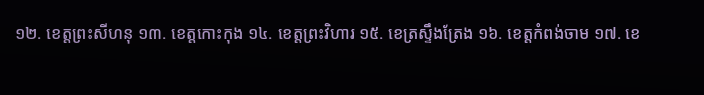១២. ខេត្តព្រះសីហនុ ១៣. ខេត្តកោះកុង ១៤. ខេត្តព្រះវិហារ ១៥. ខេត្រស្ទឹងត្រែង ១៦. ខេត្តកំពង់ចាម ១៧. ខេ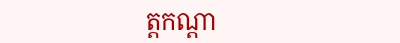ត្តកណ្តា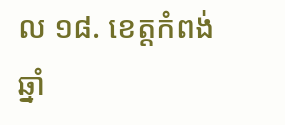ល ១៨. ខេត្តកំពង់ឆ្នាំ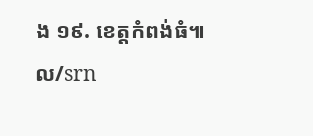ង ១៩. ខេត្តកំពង់ធំ៕ ល/srn